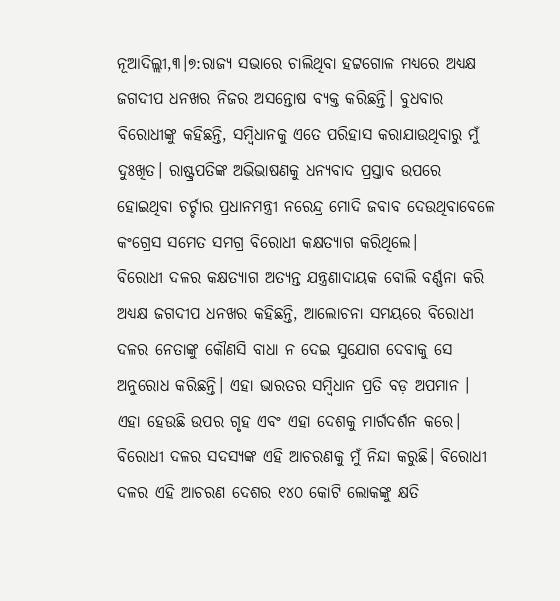ନୂଆଦିଲ୍ଲୀ,୩।୭:ରାଜ୍ୟ ସଭାରେ ଚାଲିଥିବା ହଟ୍ଟଗୋଳ ମଧ୍ୟରେ ଅଧ୍ୟକ୍ଷ ଜଗଦୀପ ଧନଖର ନିଜର ଅସନ୍ତୋଷ ବ୍ୟକ୍ତ କରିଛନ୍ତି। ବୁଧବାର ବିରୋଧୀଙ୍କୁ କହିଛନ୍ତି, ସମ୍ବିଧାନକୁ ଏତେ ପରିହାସ କରାଯାଉଥିବାରୁ ମୁଁ ଦୁଃଖିତ। ରାଷ୍ଟ୍ରପତିଙ୍କ ଅଭିଭାଷଣକୁ ଧନ୍ୟବାଦ ପ୍ରସ୍ତାବ ଉପରେ ହୋଇଥିବା ଚର୍ଚ୍ଚାର ପ୍ରଧାନମନ୍ତ୍ରୀ ନରେନ୍ଦ୍ର ମୋଦି ଜବାବ ଦେଉଥିବାବେଳେ କଂଗ୍ରେସ ସମେତ ସମଗ୍ର ବିରୋଧୀ କକ୍ଷତ୍ୟାଗ କରିଥିଲେ।
ବିରୋଧୀ ଦଳର କକ୍ଷତ୍ୟାଗ ଅତ୍ୟନ୍ତ ଯନ୍ତ୍ରଣାଦାୟକ ବୋଲି ବର୍ଣ୍ଣନା କରି ଅଧ୍ୟକ୍ଷ ଜଗଦୀପ ଧନଖର କହିଛନ୍ତି, ଆଲୋଚନା ସମୟରେ ବିରୋଧୀ ଦଳର ନେତାଙ୍କୁ କୌଣସି ବାଧା ନ ଦେଇ ସୁଯୋଗ ଦେବାକୁ ସେ ଅନୁରୋଧ କରିଛନ୍ତି। ଏହା ଭାରତର ସମ୍ବିଧାନ ପ୍ରତି ବଡ଼ ଅପମାନ । ଏହା ହେଉଛି ଉପର ଗୃହ ଏବଂ ଏହା ଦେଶକୁ ମାର୍ଗଦର୍ଶନ କରେ। ବିରୋଧୀ ଦଳର ସଦସ୍ୟଙ୍କ ଏହି ଆଚରଣକୁ ମୁଁ ନିନ୍ଦା କରୁଛି। ବିରୋଧୀ ଦଳର ଏହି ଆଚରଣ ଦେଶର ୧୪୦ କୋଟି ଲୋକଙ୍କୁ କ୍ଷତି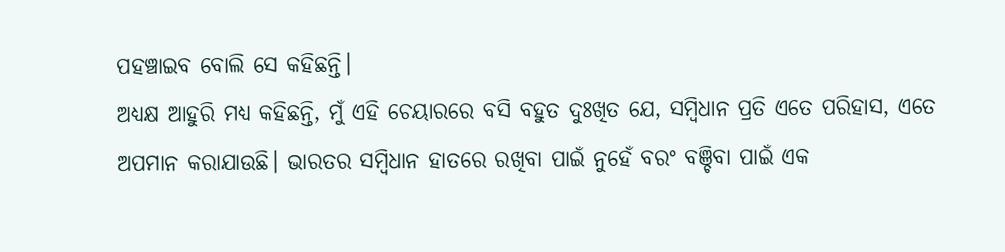ପହଞ୍ଚାଇବ ବୋଲି ସେ କହିଛନ୍ତି।
ଅଧ୍ୟକ୍ଷ ଆହୁରି ମଧ୍ୟ କହିଛନ୍ତି, ମୁଁ ଏହି ଚେୟାରରେ ବସି ବହୁତ ଦୁଃଖିତ ଯେ, ସମ୍ବିଧାନ ପ୍ରତି ଏତେ ପରିହାସ, ଏତେ ଅପମାନ କରାଯାଉଛି। ଭାରତର ସମ୍ବିଧାନ ହାତରେ ରଖିବା ପାଇଁ ନୁହେଁ ବରଂ ବଞ୍ଚିବା ପାଇଁ ଏକ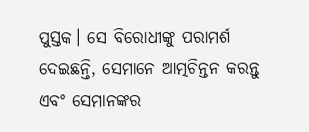ପୁସ୍ତକ। ସେ ବିରୋଧୀଙ୍କୁ ପରାମର୍ଶ ଦେଇଛନ୍ତି, ସେମାନେ ଆତ୍ମଚିନ୍ତନ କରନ୍ତୁ ଏବଂ ସେମାନଙ୍କର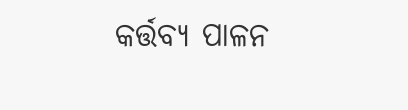କର୍ତ୍ତବ୍ୟ ପାଳନ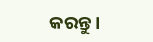କରନ୍ତୁ।